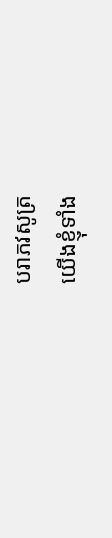បរាភវសូត្រ
យើងខ្ញុំទាំង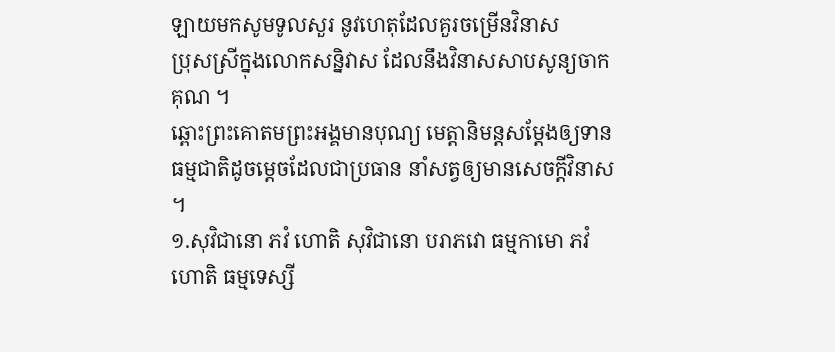ឡាយមកសូមទូលសួរ នូវហេតុដែលគួរចម្រើនវិនាស
ប្រុសស្រីក្នុងលោកសន្និវាស ដែលនឹងវិនាសសាបសូន្យចាកគុណ ។
ឆ្ពោះព្រះគោតមព្រះអង្គមានបុណ្យ មេត្តានិមន្តសម្តែងឲ្យទាន
ធម្មជាតិដូចម្តេចដែលជាប្រធាន នាំសត្វឲ្យមានសេចក្តីវិនាស ។
១.សុវិជានោ ភវំ ហោតិ សុវិជានោ បរាភវោ ធម្មកាមោ ភវំ ហោតិ ធម្មទេស្សី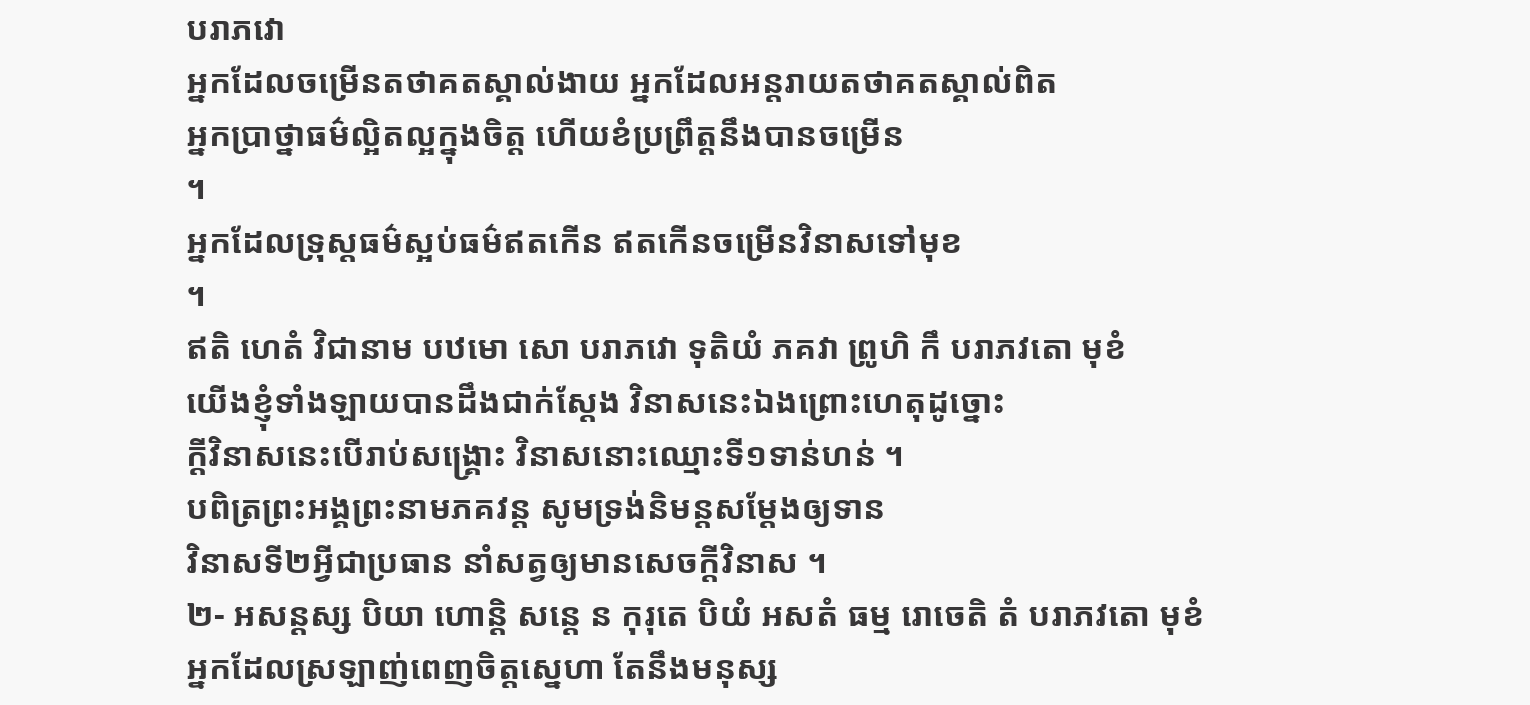បរាភវោ
អ្នកដែលចម្រើនតថាគតស្គាល់ងាយ អ្នកដែលអន្តរាយតថាគតស្គាល់ពិត
អ្នកប្រាថ្នាធម៌ល្អិតល្អក្នុងចិត្ត ហើយខំប្រព្រឹត្តនឹងបានចម្រើន
។
អ្នកដែលទ្រុស្តធម៌ស្អប់ធម៌ឥតកើន ឥតកើនចម្រើនវិនាសទៅមុខ
។
ឥតិ ហេតំ វិជានាម បឋមោ សោ បរាភវោ ទុតិយំ ភគវា ព្រូហិ កឹ បរាភវតោ មុខំ
យើងខ្ញុំទាំងឡាយបានដឹងជាក់ស្តែង វិនាសនេះឯងព្រោះហេតុដូច្នោះ
ក្តីវិនាសនេះបើរាប់សង្រ្គោះ វិនាសនោះឈ្មោះទី១ទាន់ហន់ ។
បពិត្រព្រះអង្គព្រះនាមភគវន្ត សូមទ្រង់និមន្តសម្តែងឲ្យទាន
វិនាសទី២អ្វីជាប្រធាន នាំសត្វឲ្យមានសេចក្តីវិនាស ។
២- អសន្តស្ស បិយា ហោន្តិ សន្តេ ន កុរុតេ បិយំ អសតំ ធម្ម រោចេតិ តំ បរាភវតោ មុខំ
អ្នកដែលស្រឡាញ់ពេញចិត្តសេ្នហា តែនឹងមនុស្ស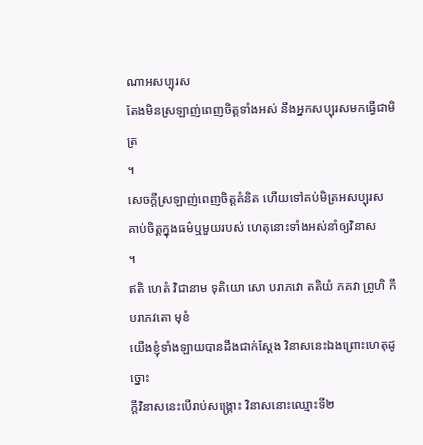ណាអសប្បុរស
តែងមិនស្រឡាញ់ពេញចិត្តទាំងអស់ នឹងអ្នកសប្បុរសមកធ្វើជាមិត្រ
។
សេចក្តីស្រឡាញ់ពេញចិត្តគំនិត ហើយទៅគប់មិត្រអសប្បុរស
គាប់ចិត្តក្នុងធម៌ឬមួយរបស់ ហេតុនោះទាំងអស់នាំឲ្យវិនាស
។
ឥតិ ហេតំ វិជានាម ទុតិយោ សោ បរាភវោ តតិយំ ភគវា ព្រូហិ កឹ បរាភវតោ មុខំ
យើងខ្ញុំទាំងឡាយបានដឹងជាក់ស្តែង វិនាសនេះឯងព្រោះហេតុដូច្នោះ
ក្តីវិនាសនេះបើរាប់សង្រ្គោះ វិនាសនោះឈ្មោះទី២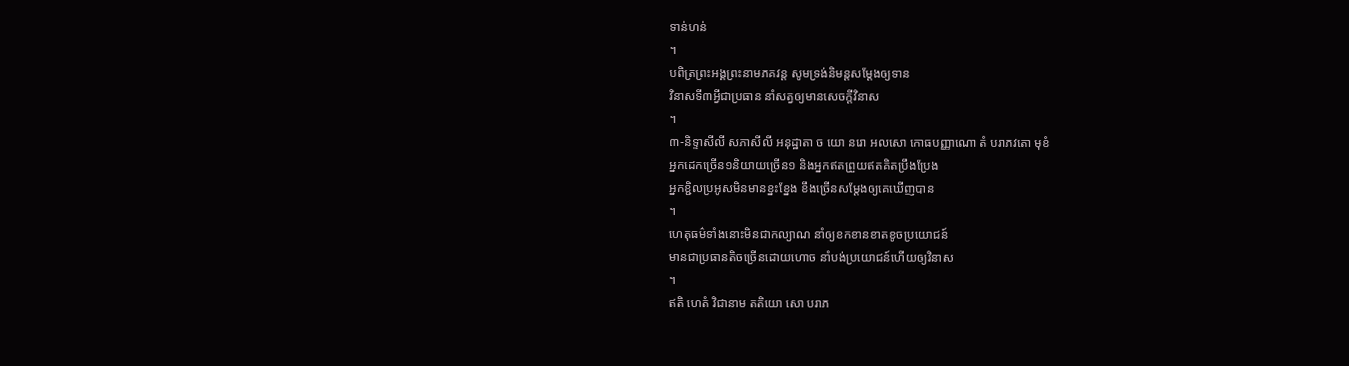ទាន់ហន់
។
បពិត្រព្រះអង្គព្រះនាមភគវន្ត សូមទ្រង់និមន្តសម្តែងឲ្យទាន
វិនាសទី៣អ្វីជាប្រធាន នាំសត្វឲ្យមានសេចក្តីវិនាស
។
៣-និទ្ទាសីលី សភាសីលី អនុដ្ឋាតា ច យោ នរោ អលសោ កោធបញ្ញាណោ តំ បរាភវតោ មុខំ
អ្នកដេកច្រើន១និយាយច្រើន១ និងអ្នកឥតព្រួយឥតគិតប្រឹងប្រែង
អ្នកខ្ជិលប្រអូសមិនមានខ្នះខ្នែង ខឹងច្រើនសម្តែងឲ្យគេឃើញបាន
។
ហេតុធម៌ទាំងនោះមិនជាកល្យាណ នាំឲ្យខកខានខាតខូចប្រយោជន៍
មានជាប្រធានតិចច្រើនដោយហោច នាំបង់ប្រយោជន៍ហើយឲ្យវិនាស
។
ឥតិ ហេតំ វិជានាម តតិយោ សោ បរាភ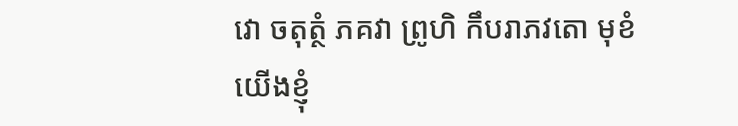វោ ចតុត្ថំ ភគវា ព្រូហិ កឹបរាភវតោ មុខំ
យើងខ្ញុំ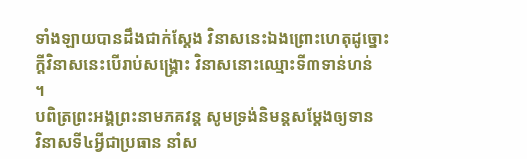ទាំងឡាយបានដឹងជាក់ស្តែង វិនាសនេះឯងព្រោះហេតុដូច្នោះ
ក្តីវិនាសនេះបើរាប់សង្រ្គោះ វិនាសនោះឈ្មោះទី៣ទាន់ហន់
។
បពិត្រព្រះអង្គព្រះនាមភគវន្ត សូមទ្រង់និមន្តសម្តែងឲ្យទាន
វិនាសទី៤អ្វីជាប្រធាន នាំស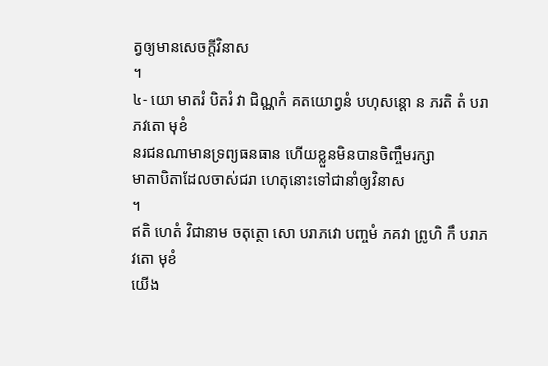ត្វឲ្យមានសេចក្តីវិនាស
។
៤- យោ មាតរំ បិតរំ វា ជិណ្ណកំ គតយោព្វនំ បហុសន្តោ ន ភរតិ តំ បរាភវតោ មុខំ
នរជនណាមានទ្រព្យធនធាន ហើយខ្លួនមិនបានចិញ្ចឹមរក្សា
មាតាបិតាដែលចាស់ជរា ហេតុនោះទៅជានាំឲ្យវិនាស
។
ឥតិ ហេតំ វិជានាម ចតុត្ថោ សោ បរាភវោ បញ្ចមំ ភគវា ព្រូហិ កឹ បរាភវតោ មុខំ
យើង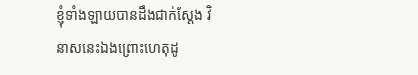ខ្ញុំទាំងឡាយបានដឹងជាក់ស្តែង វិនាសនេះឯងព្រោះហេតុដូ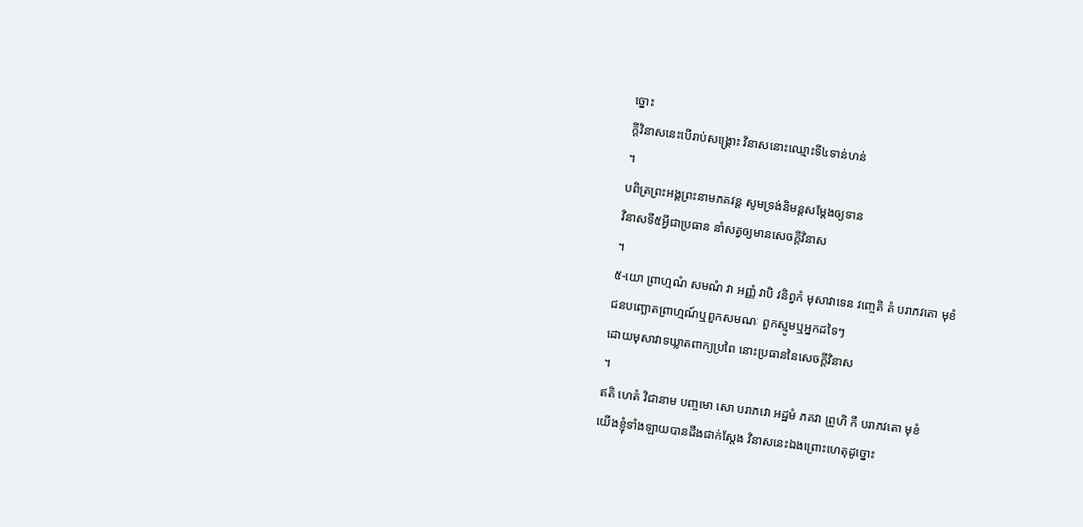ច្នោះ
ក្តីវិនាសនេះបើរាប់សង្រ្គោះ វិនាសនោះឈ្មោះទី៤ទាន់ហន់
។
បពិត្រព្រះអង្គព្រះនាមភគវន្ត សូមទ្រង់និមន្តសម្តែងឲ្យទាន
វិនាសទី៥អ្វីជាប្រធាន នាំសត្វឲ្យមានសេចក្តីវិនាស
។
៥-យោ ព្រាហ្មណំ សមណំ វា អញ្ញំ វាបិ វនិព្វកំ មុសាវាទេន វញ្ចេតិ តំ បរាភវតោ មុខំ
ជនបញ្ឆោតព្រាហ្មណ៍ឬពួកសមណៈ ពួកស្មូមឬអ្នកដទៃៗ
ដោយមុសាវាទឃ្លាតពាក្យប្រពៃ នោះប្រធាននៃសេចក្តីវិនាស
។
ឥតិ ហេតំ វិជានាម បញ្ចមោ សោ បរាភវោ អដ្ឋមំ ភគវា ព្រូហិ កឹ បរាភវតោ មុខំ
យើងខ្ញុំទាំងឡាយបានដឹងជាក់ស្តែង វិនាសនេះឯងព្រោះហេតុដូច្នោះ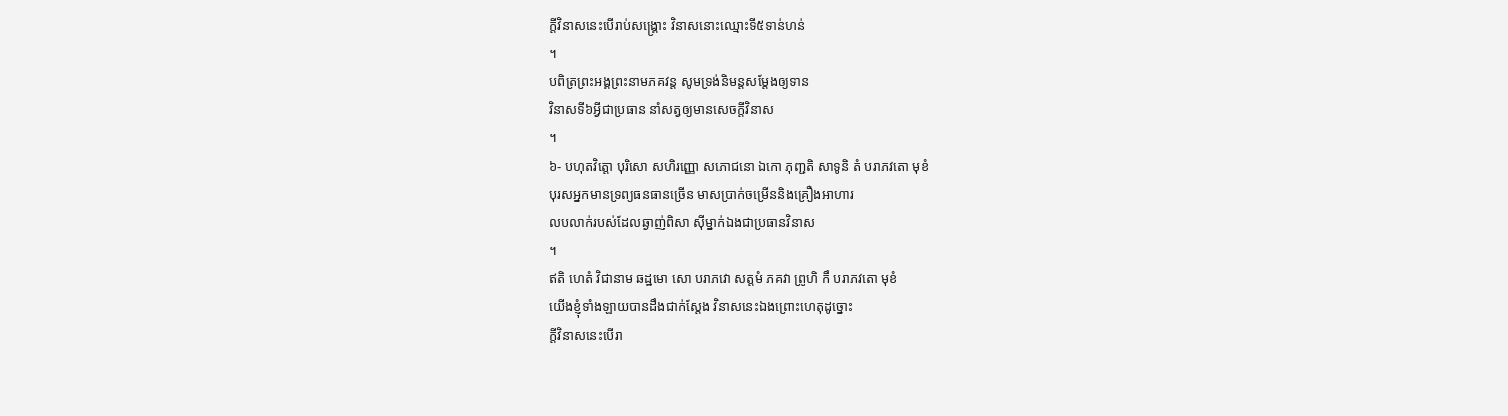ក្តីវិនាសនេះបើរាប់សង្រ្គោះ វិនាសនោះឈ្មោះទី៥ទាន់ហន់
។
បពិត្រព្រះអង្គព្រះនាមភគវន្ត សូមទ្រង់និមន្តសម្តែងឲ្យទាន
វិនាសទី៦អ្វីជាប្រធាន នាំសត្វឲ្យមានសេចក្តីវិនាស
។
៦- បហុតវិត្តោ បុរិសោ សហិរញ្ញោ សភោជនោ ឯកោ ភុញ្ជតិ សាទូនិ តំ បរាភវតោ មុខំ
បុរសអ្នកមានទ្រព្យធនធានច្រើន មាសប្រាក់ចម្រើននិងគ្រឿងអាហារ
លបលាក់របស់ដែលឆ្ងាញ់ពិសា ស៊ីម្នាក់ឯងជាប្រធានវិនាស
។
ឥតិ ហេតំ វិជានាម ឆដ្ឋមោ សោ បរាភវោ សត្តមំ ភគវា ព្រូហិ កឹ បរាភវតោ មុខំ
យើងខ្ញុំទាំងឡាយបានដឹងជាក់ស្តែង វិនាសនេះឯងព្រោះហេតុដូច្នោះ
ក្តីវិនាសនេះបើរា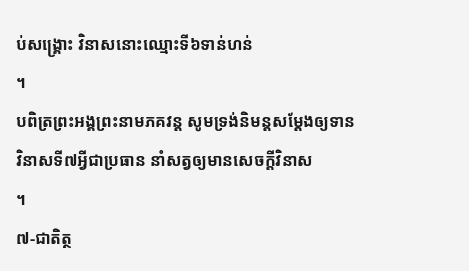ប់សង្រ្គោះ វិនាសនោះឈ្មោះទី៦ទាន់ហន់
។
បពិត្រព្រះអង្គព្រះនាមភគវន្ត សូមទ្រង់និមន្តសម្តែងឲ្យទាន
វិនាសទី៧អ្វីជាប្រធាន នាំសត្វឲ្យមានសេចក្តីវិនាស
។
៧-ជាតិត្ថ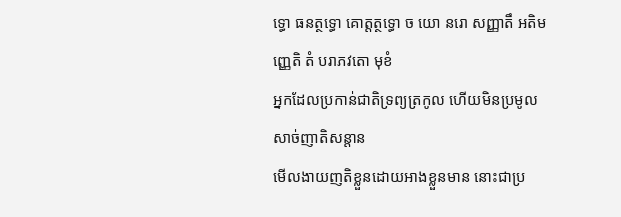ទ្ធោ ធនត្ថទ្ធោ គោត្តត្ថទ្ធោ ច យោ នរោ សញ្ញាតឹ អតិមញ្ញេតិ តំ បរាភវតោ មុខំ
អ្នកដែលប្រកាន់ជាតិទ្រព្យត្រកូល ហើយមិនប្រមូលសាច់ញាតិសន្តាន
មើលងាយញតិខ្លួនដោយអាងខ្លួនមាន នោះជាប្រ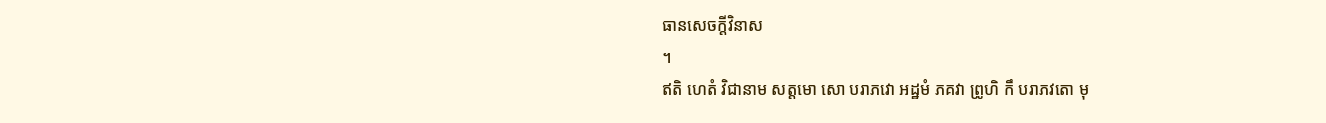ធានសេចក្តីវិនាស
។
ឥតិ ហេតំ វិជានាម សត្តមោ សោ បរាភវោ អដ្ឋមំ ភគវា ព្រូហិ កឹ បរាភវតោ មុ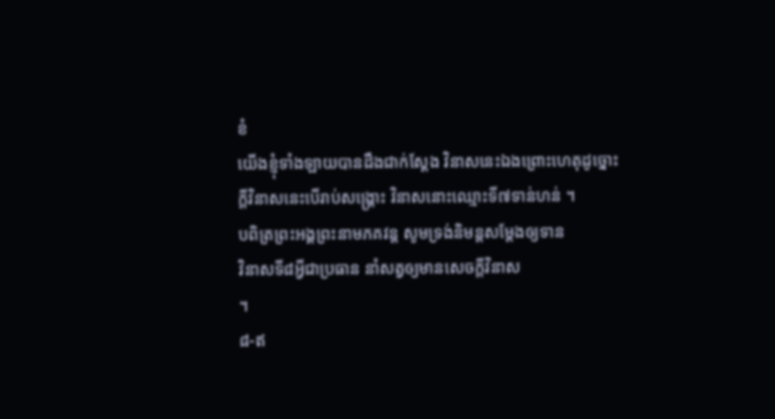ខំ
យើងខ្ញុំទាំងឡាយបានដឹងជាក់ស្តែង វិនាសនេះឯងព្រោះហេតុដូច្នោះ
ក្តីវិនាសនេះបើរាប់សង្រ្គោះ វិនាសនោះឈ្មោះទី៧ទាន់ហន់ ។
បពិត្រព្រះអង្គព្រះនាមភគវន្ត សូមទ្រង់និមន្តសម្តែងឲ្យទាន
វិនាសទី៨អ្វីជាប្រធាន នាំសត្វឲ្យមានសេចក្តីវិនាស
។
៨-ឥ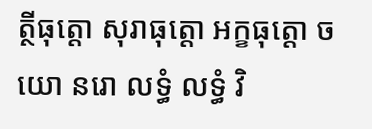ត្ថីធុត្តោ សុរាធុត្តោ អក្ខធុត្តោ ច យោ នរោ លទ្ធំ លទ្ធំ វិ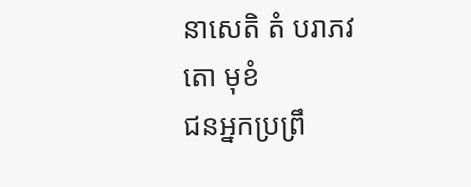នាសេតិ តំ បរាភវតោ មុខំ
ជនអ្នកប្រព្រឹ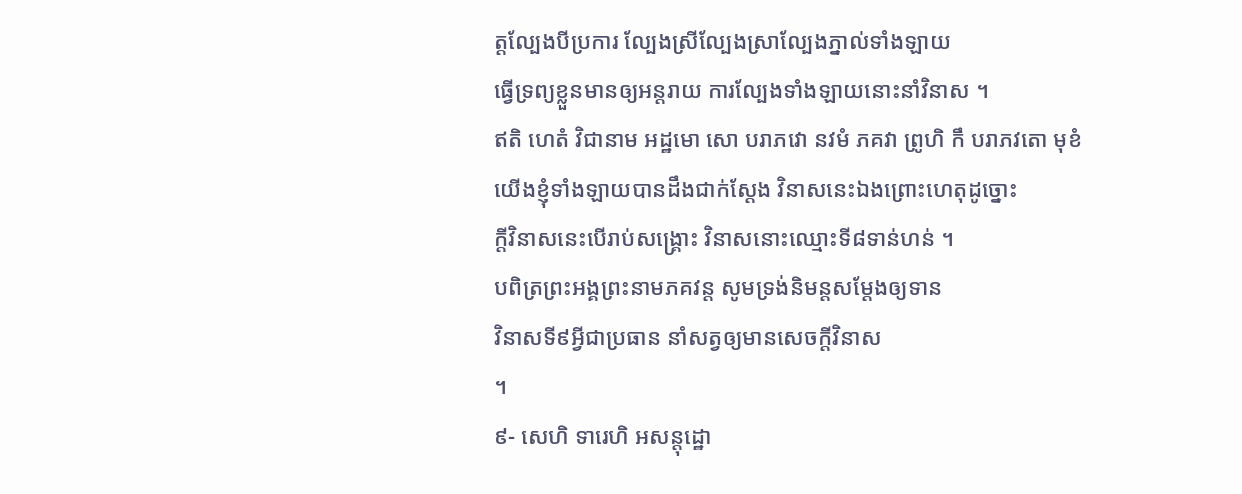ត្តល្បែងបីប្រការ ល្បែងស្រីល្បែងស្រាល្បែងភ្នាល់ទាំងឡាយ
ធ្វើទ្រព្យខ្លួនមានឲ្យអន្តរាយ ការល្បែងទាំងឡាយនោះនាំវិនាស ។
ឥតិ ហេតំ វិជានាម អដ្ឋមោ សោ បរាភវោ នវមំ ភគវា ព្រូហិ កឹ បរាភវតោ មុខំ
យើងខ្ញុំទាំងឡាយបានដឹងជាក់ស្តែង វិនាសនេះឯងព្រោះហេតុដូច្នោះ
ក្តីវិនាសនេះបើរាប់សង្រ្គោះ វិនាសនោះឈ្មោះទី៨ទាន់ហន់ ។
បពិត្រព្រះអង្គព្រះនាមភគវន្ត សូមទ្រង់និមន្តសម្តែងឲ្យទាន
វិនាសទី៩អ្វីជាប្រធាន នាំសត្វឲ្យមានសេចក្តីវិនាស
។
៩- សេហិ ទារេហិ អសន្តុដ្ឋោ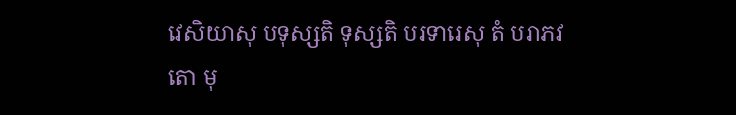វេសិយាសុ បទុស្សតិ ទុស្សតិ បរទារេសុ តំ បរាភវតោ មុ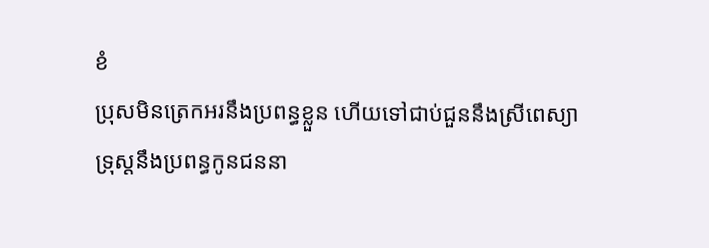ខំ
ប្រុសមិនត្រេកអរនឹងប្រពន្ធខ្លួន ហើយទៅជាប់ជួននឹងស្រីពេស្យា
ទ្រុស្តនឹងប្រពន្ធកូនជននា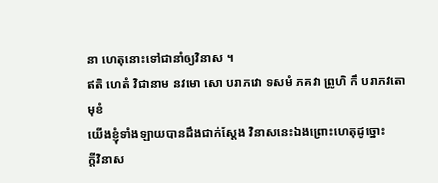នា ហេតុនោះទៅជានាំឲ្យវិនាស ។
ឥតិ ហេតំ វិជានាម នវមោ សោ បរាភវោ ទសមំ ភគវា ព្រូហិ កឹ បរាភវតោ មុខំ
យើងខ្ញុំទាំងឡាយបានដឹងជាក់ស្តែង វិនាសនេះឯងព្រោះហេតុដូច្នោះ
ក្តីវិនាស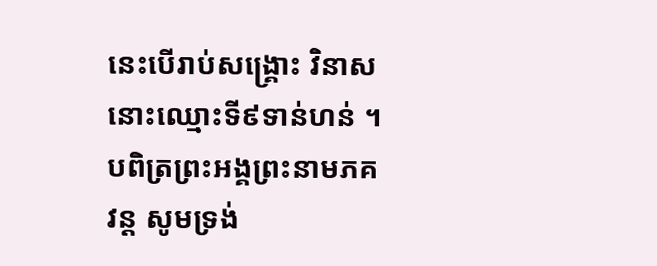នេះបើរាប់សង្រ្គោះ វិនាសនោះឈ្មោះទី៩ទាន់ហន់ ។
បពិត្រព្រះអង្គព្រះនាមភគវន្ត សូមទ្រង់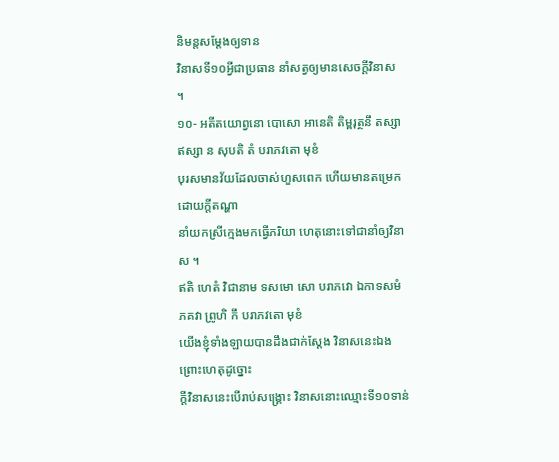និមន្តសម្តែងឲ្យទាន
វិនាសទី១០អ្វីជាប្រធាន នាំសត្វឲ្យមានសេចក្តីវិនាស
។
១០- អតីតយោព្វនោ បោសោ អានេតិ តិម្ពរុត្ថនឹ តស្សា ឥស្សា ន សុបតិ តំ បរាភវតោ មុខំ
បុរសមានវ័យដែលចាស់ហួសពេក ហើយមានតម្រេកដោយក្តីតណ្ហា
នាំយកស្រីក្មេងមកធ្វើភរិយា ហេតុនោះទៅជានាំឲ្យវិនាស ។
ឥតិ ហេតំ វិជានាម ទសមោ សោ បរាភវោ ឯកាទសមំ ភគវា ព្រូហិ កឹ បរាភវតោ មុខំ
យើងខ្ញុំទាំងឡាយបានដឹងជាក់ស្តែង វិនាសនេះឯងព្រោះហេតុដូច្នោះ
ក្តីវិនាសនេះបើរាប់សង្រ្គោះ វិនាសនោះឈ្មោះទី១០ទាន់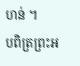ហន់ ។
បពិត្រព្រះអ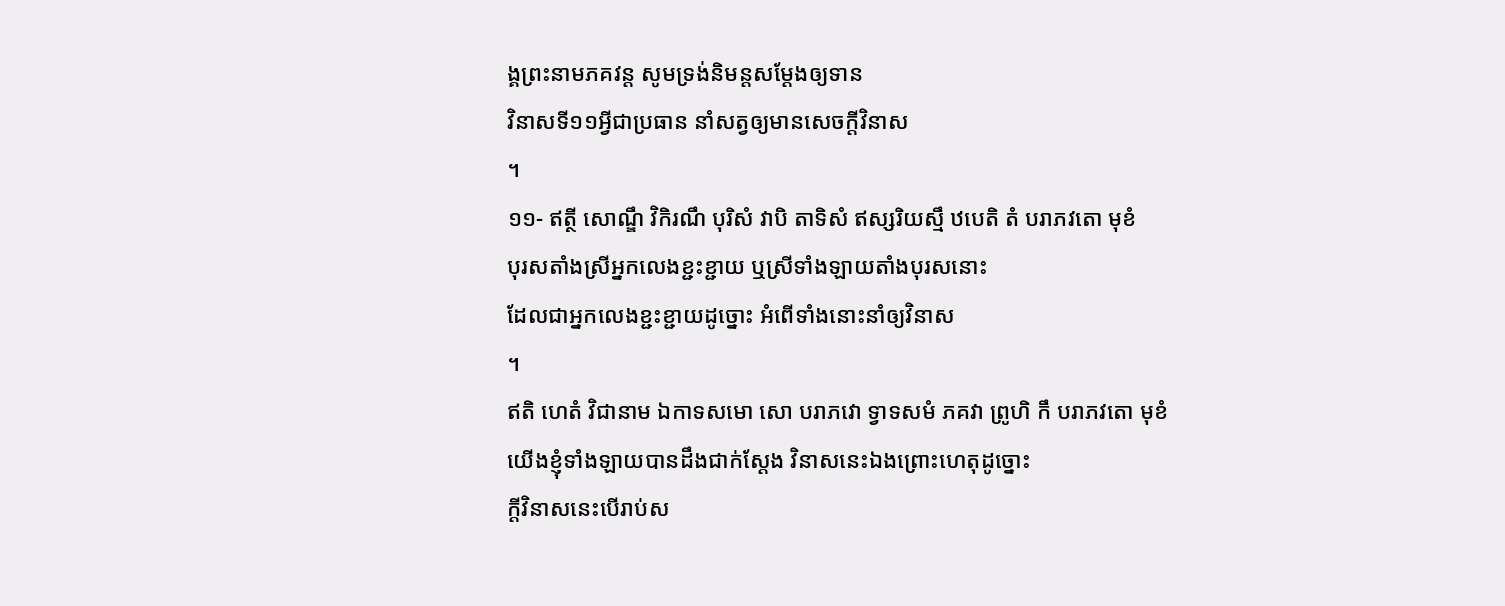ង្គព្រះនាមភគវន្ត សូមទ្រង់និមន្តសម្តែងឲ្យទាន
វិនាសទី១១អ្វីជាប្រធាន នាំសត្វឲ្យមានសេចក្តីវិនាស
។
១១- ឥត្ថី សោណ្ឌឹ វិកិរណឹ បុរិសំ វាបិ តាទិសំ ឥស្សរិយស្មឹ ឋបេតិ តំ បរាភវតោ មុខំ
បុរសតាំងស្រីអ្នកលេងខ្ជះខ្ជាយ ឬស្រីទាំងឡាយតាំងបុរសនោះ
ដែលជាអ្នកលេងខ្ជះខ្ជាយដូច្នោះ អំពើទាំងនោះនាំឲ្យវិនាស
។
ឥតិ ហេតំ វិជានាម ឯកាទសមោ សោ បរាភវោ ទ្វាទសមំ ភគវា ព្រូហិ កឹ បរាភវតោ មុខំ
យើងខ្ញុំទាំងឡាយបានដឹងជាក់ស្តែង វិនាសនេះឯងព្រោះហេតុដូច្នោះ
ក្តីវិនាសនេះបើរាប់ស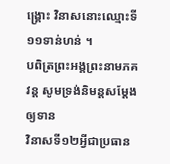ង្រ្គោះ វិនាសនោះឈ្មោះទី១១ទាន់ហន់ ។
បពិត្រព្រះអង្គព្រះនាមភគវន្ត សូមទ្រង់និមន្តសម្តែងឲ្យទាន
វិនាសទី១២អ្វីជាប្រធាន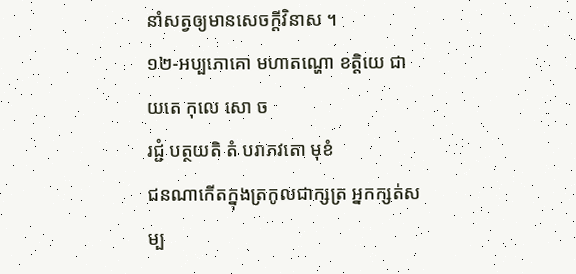នាំសត្វឲ្យមានសេចក្តីវិនាស ។
១២-អប្បភោគោ មហាតណ្ហោ ខត្តិយេ ជាយតេ កុលេ សោ ច
រជ្ជំ បត្ថយតិ តំ បរាភវតោ មុខំ
ជនណាកើតក្នុងត្រកូលជាក្សត្រ អ្នកក្សត់សម្ប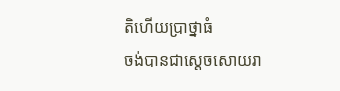តិហើយប្រាថ្នាធំ
ចង់បានជាស្តេចសោយរា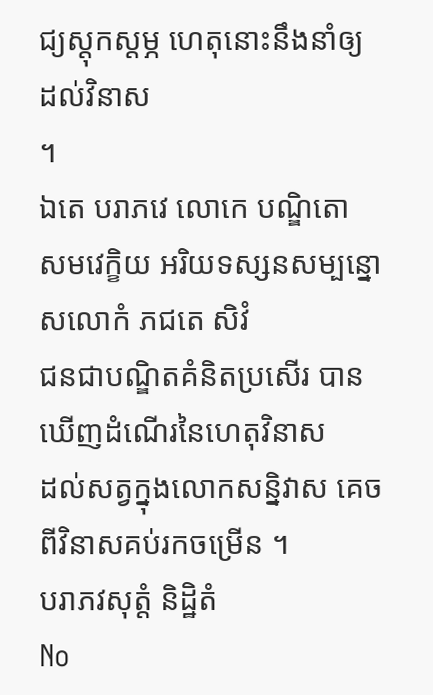ជ្យស្តុកស្តម្ភ ហេតុនោះនឹងនាំឲ្យដល់វិនាស
។
ឯតេ បរាភវេ លោកេ បណ្ឌិតោ សមវេក្ខិយ អរិយទស្សនសម្បន្នោ
សលោកំ ភជតេ សិវំ
ជនជាបណ្ឌិតគំនិតប្រសើរ បានឃើញដំណើរនៃហេតុវិនាស
ដល់សត្វក្នុងលោកសន្និវាស គេចពីវិនាសគប់រកចម្រើន ។
បរាភវសុត្តំ និដ្ឋិតំ
No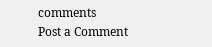comments
Post a Comment